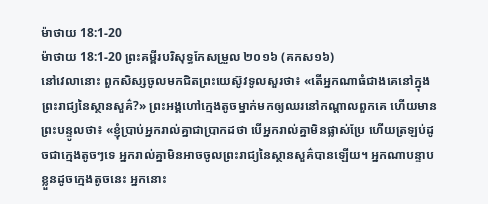ម៉ាថាយ 18:1-20
ម៉ាថាយ 18:1-20 ព្រះគម្ពីរបរិសុទ្ធកែសម្រួល ២០១៦ (គកស១៦)
នៅវេលានោះ ពួកសិស្សចូលមកជិតព្រះយេស៊ូវទូលសួរថា៖ «តើអ្នកណាធំជាងគេនៅក្នុងព្រះរាជ្យនៃស្ថានសួគ៌?» ព្រះអង្គហៅក្មេងតូចម្នាក់មកឲ្យឈរនៅកណ្តាលពួកគេ ហើយមានព្រះបន្ទូលថា៖ «ខ្ញុំប្រាប់អ្នករាល់គ្នាជាប្រាកដថា បើអ្នករាល់គ្នាមិនផ្លាស់ប្រែ ហើយត្រឡប់ដូចជាក្មេងតូចៗទេ អ្នករាល់គ្នាមិនអាចចូលព្រះរាជ្យនៃស្ថានសួគ៌បានឡើយ។ អ្នកណាបន្ទាបខ្លួនដូចក្មេងតូចនេះ អ្នកនោះ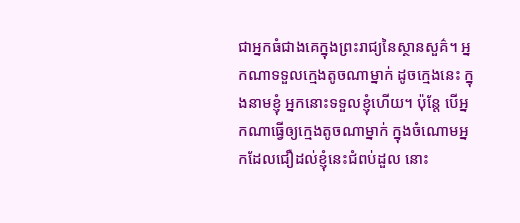ជាអ្នកធំជាងគេក្នុងព្រះរាជ្យនៃស្ថានសួគ៌។ អ្នកណាទទួលក្មេងតូចណាម្នាក់ ដូចក្មេងនេះ ក្នុងនាមខ្ញុំ អ្នកនោះទទួលខ្ញុំហើយ។ ប៉ុន្តែ បើអ្នកណាធ្វើឲ្យក្មេងតូចណាម្នាក់ ក្នុងចំណោមអ្នកដែលជឿដល់ខ្ញុំនេះជំពប់ដួល នោះ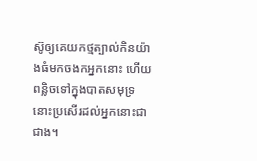ស៊ូឲ្យគេយកថ្មត្បាល់កិនយ៉ាងធំមកចងកអ្នកនោះ ហើយពន្លិចទៅក្នុងបាតសមុទ្រ នោះប្រសើរដល់អ្នកនោះជាជាង។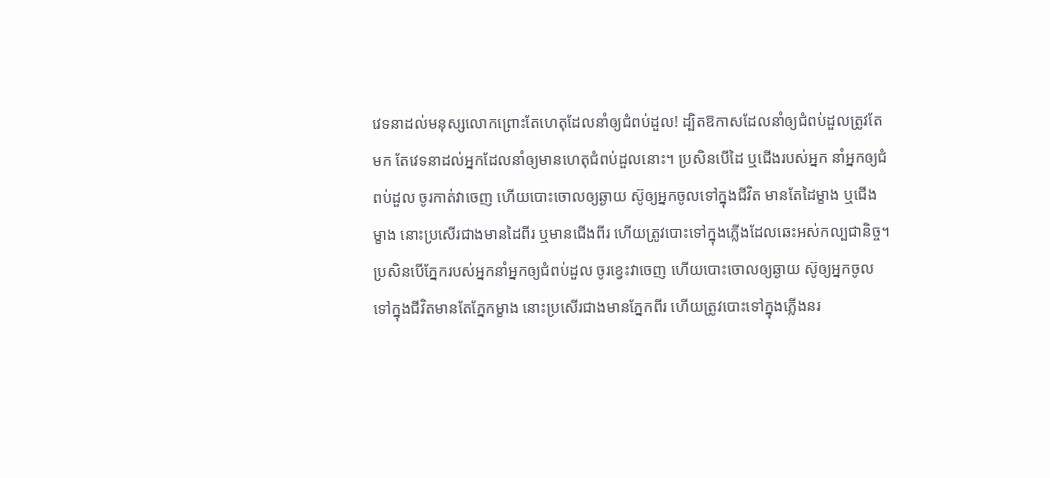វេទនាដល់មនុស្សលោកព្រោះតែហេតុដែលនាំឲ្យជំពប់ដួល! ដ្បិតឱកាសដែលនាំឲ្យជំពប់ដួលត្រូវតែមក តែវេទនាដល់អ្នកដែលនាំឲ្យមានហេតុជំពប់ដួលនោះ។ ប្រសិនបើដៃ ឬជើងរបស់អ្នក នាំអ្នកឲ្យជំពប់ដួល ចូរកាត់វាចេញ ហើយបោះចោលឲ្យឆ្ងាយ ស៊ូឲ្យអ្នកចូលទៅក្នុងជីវិត មានតែដៃម្ខាង ឬជើងម្ខាង នោះប្រសើរជាងមានដៃពីរ ឬមានជើងពីរ ហើយត្រូវបោះទៅក្នុងភ្លើងដែលឆេះអស់កល្បជានិច្ច។ ប្រសិនបើភ្នែករបស់អ្នកនាំអ្នកឲ្យជំពប់ដួល ចូរខ្វេះវាចេញ ហើយបោះចោលឲ្យឆ្ងាយ ស៊ូឲ្យអ្នកចូលទៅក្នុងជីវិតមានតែភ្នែកម្ខាង នោះប្រសើរជាងមានភ្នែកពីរ ហើយត្រូវបោះទៅក្នុងភ្លើងនរ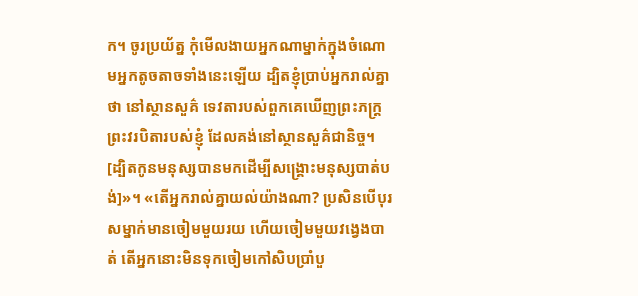ក។ ចូរប្រយ័ត្ន កុំមើលងាយអ្នកណាម្នាក់ក្នុងចំណោមអ្នកតូចតាចទាំងនេះឡើយ ដ្បិតខ្ញុំប្រាប់អ្នករាល់គ្នាថា នៅស្ថានសួគ៌ ទេវតារបស់ពួកគេឃើញព្រះភក្ត្រព្រះវរបិតារបស់ខ្ញុំ ដែលគង់នៅស្ថានសួគ៌ជានិច្ច។ [ដ្បិតកូនមនុស្សបានមកដើម្បីសង្គ្រោះមនុស្សបាត់បង់]»។ «តើអ្នករាល់គ្នាយល់យ៉ាងណា? ប្រសិនបើបុរសម្នាក់មានចៀមមួយរយ ហើយចៀមមួយវងេ្វងបាត់ តើអ្នកនោះមិនទុកចៀមកៅសិបប្រាំបួ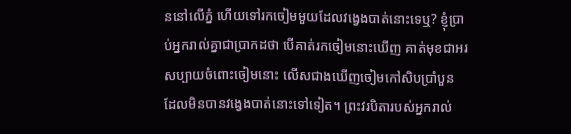ននៅលើភ្នំ ហើយទៅរកចៀមមួយដែលវង្វេងបាត់នោះទេឬ? ខ្ញុំប្រាប់អ្នករាល់គ្នាជាប្រាកដថា បើគាត់រកចៀមនោះឃើញ គាត់មុខជាអរសប្បាយចំពោះចៀមនោះ លើសជាងឃើញចៀមកៅសិបប្រាំបួន ដែលមិនបានវង្វេងបាត់នោះទៅទៀត។ ព្រះវរបិតារបស់អ្នករាល់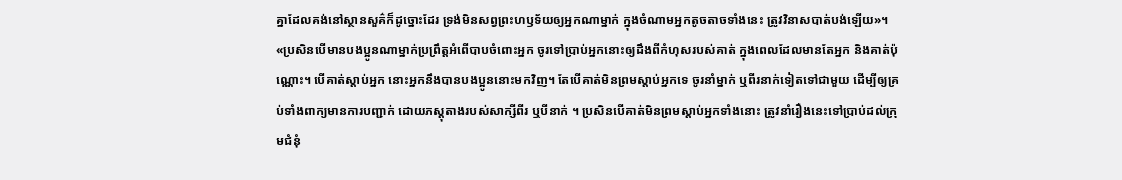គ្នាដែលគង់នៅស្ថានសួគ៌ក៏ដូច្នោះដែរ ទ្រង់មិនសព្វព្រះហឫទ័យឲ្យអ្នកណាម្នាក់ ក្នុងចំណាមអ្នកតូចតាចទាំងនេះ ត្រូវវិនាសបាត់បង់ឡើយ»។ «ប្រសិនបើមានបងប្អូនណាម្នាក់ប្រព្រឹត្តអំពើបាបចំពោះអ្នក ចូរទៅប្រាប់អ្នកនោះឲ្យដឹងពីកំហុសរបស់គាត់ ក្នុងពេលដែលមានតែអ្នក និងគាត់ប៉ុណ្ណោះ។ បើគាត់ស្តាប់អ្នក នោះអ្នកនឹងបានបងប្អូននោះមកវិញ។ តែបើគាត់មិនព្រមស្តាប់អ្នកទេ ចូរនាំម្នាក់ ឬពីរនាក់ទៀតទៅជាមួយ ដើម្បីឲ្យគ្រប់ទាំងពាក្យមានការបញ្ជាក់ ដោយភស្ដុតាងរបស់សាក្សីពីរ ឬបីនាក់ ។ ប្រសិនបើគាត់មិនព្រមស្តាប់អ្នកទាំងនោះ ត្រូវនាំរឿងនេះទៅប្រាប់ដល់ក្រុមជំនុំ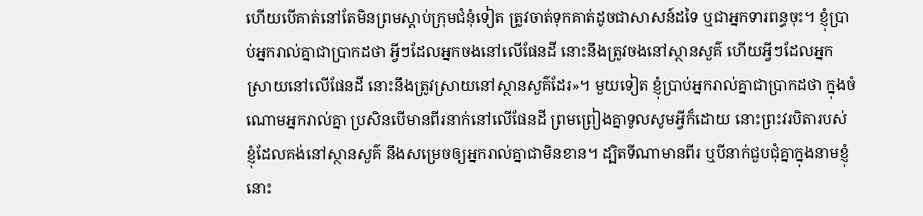ហើយបើគាត់នៅតែមិនព្រមស្តាប់ក្រុមជំនុំទៀត ត្រូវចាត់ទុកគាត់ដូចជាសាសន៍ដទៃ ឬជាអ្នកទារពន្ធចុះ។ ខ្ញុំប្រាប់អ្នករាល់គ្នាជាប្រាកដថា អ្វីៗដែលអ្នកចងនៅលើផែនដី នោះនឹងត្រូវចងនៅស្ថានសួគ៌ ហើយអ្វីៗដែលអ្នកស្រាយនៅលើផែនដី នោះនឹងត្រូវស្រាយនៅស្ថានសួគ៌ដែរ»។ មួយទៀត ខ្ញុំប្រាប់អ្នករាល់គ្នាជាប្រាកដថា ក្នុងចំណោមអ្នករាល់គ្នា ប្រសិនបើមានពីរនាក់នៅលើផែនដី ព្រមព្រៀងគ្នាទូលសូមអ្វីក៏ដោយ នោះព្រះវរបិតារបស់ខ្ញុំដែលគង់នៅស្ថានសួគ៌ នឹងសម្រេចឲ្យអ្នករាល់គ្នាជាមិនខាន។ ដ្បិតទីណាមានពីរ ឬបីនាក់ជួបជុំគ្នាក្នុងនាមខ្ញុំ នោះ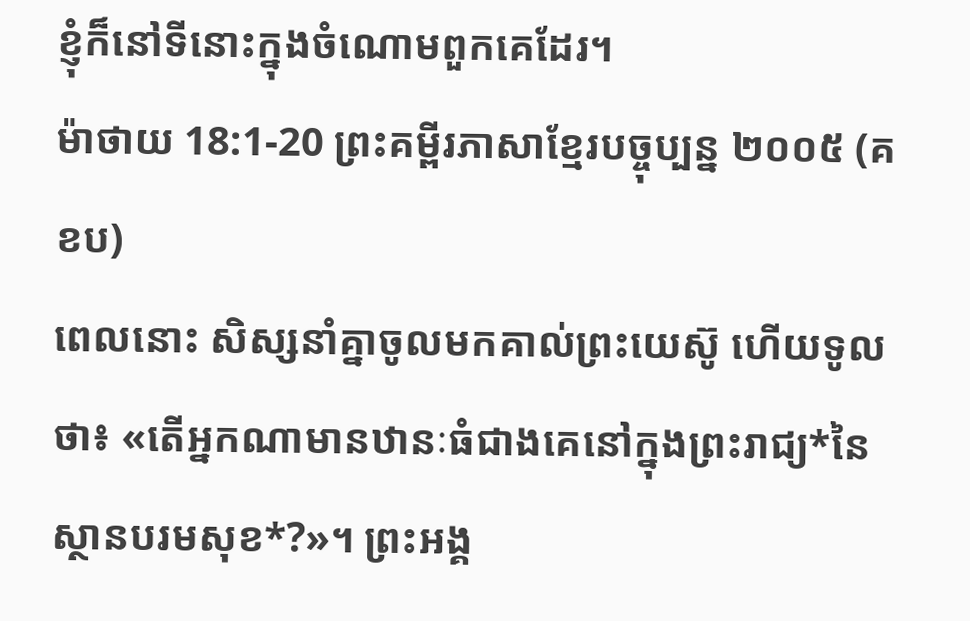ខ្ញុំក៏នៅទីនោះក្នុងចំណោមពួកគេដែរ។
ម៉ាថាយ 18:1-20 ព្រះគម្ពីរភាសាខ្មែរបច្ចុប្បន្ន ២០០៥ (គខប)
ពេលនោះ សិស្សនាំគ្នាចូលមកគាល់ព្រះយេស៊ូ ហើយទូលថា៖ «តើអ្នកណាមានឋានៈធំជាងគេនៅក្នុងព្រះរាជ្យ*នៃស្ថានបរមសុខ*?»។ ព្រះអង្គ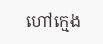ហៅក្មេង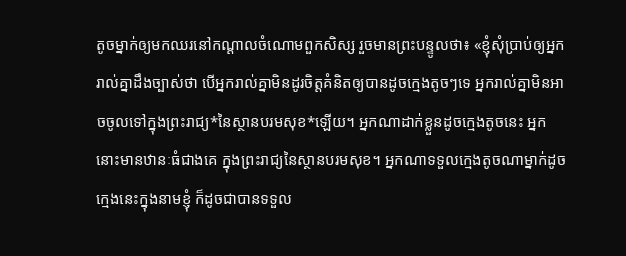តូចម្នាក់ឲ្យមកឈរនៅកណ្ដាលចំណោមពួកសិស្ស រួចមានព្រះបន្ទូលថា៖ «ខ្ញុំសុំប្រាប់ឲ្យអ្នករាល់គ្នាដឹងច្បាស់ថា បើអ្នករាល់គ្នាមិនដូរចិត្តគំនិតឲ្យបានដូចក្មេងតូចៗទេ អ្នករាល់គ្នាមិនអាចចូលទៅក្នុងព្រះរាជ្យ*នៃស្ថានបរមសុខ*ឡើយ។ អ្នកណាដាក់ខ្លួនដូចក្មេងតូចនេះ អ្នកនោះមានឋានៈធំជាងគេ ក្នុងព្រះរាជ្យនៃស្ថានបរមសុខ។ អ្នកណាទទួលក្មេងតូចណាម្នាក់ដូចក្មេងនេះក្នុងនាមខ្ញុំ ក៏ដូចជាបានទទួល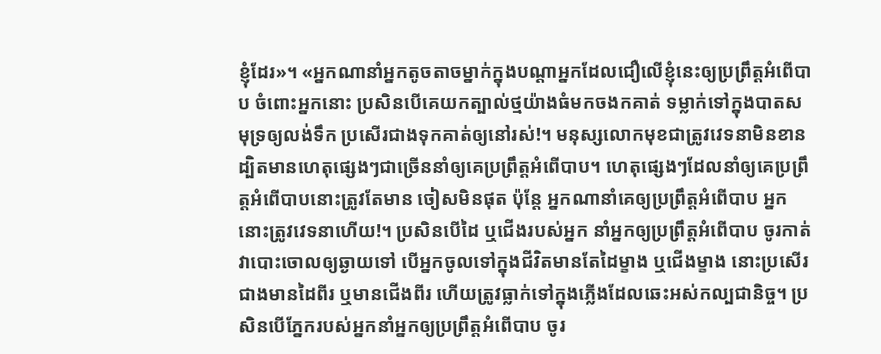ខ្ញុំដែរ»។ «អ្នកណានាំអ្នកតូចតាចម្នាក់ក្នុងបណ្ដាអ្នកដែលជឿលើខ្ញុំនេះឲ្យប្រព្រឹត្តអំពើបាប ចំពោះអ្នកនោះ ប្រសិនបើគេយកត្បាល់ថ្មយ៉ាងធំមកចងកគាត់ ទម្លាក់ទៅក្នុងបាតសមុទ្រឲ្យលង់ទឹក ប្រសើរជាងទុកគាត់ឲ្យនៅរស់!។ មនុស្សលោកមុខជាត្រូវវេទនាមិនខាន ដ្បិតមានហេតុផ្សេងៗជាច្រើននាំឲ្យគេប្រព្រឹត្តអំពើបាប។ ហេតុផ្សេងៗដែលនាំឲ្យគេប្រព្រឹត្តអំពើបាបនោះត្រូវតែមាន ចៀសមិនផុត ប៉ុន្តែ អ្នកណានាំគេឲ្យប្រព្រឹត្តអំពើបាប អ្នកនោះត្រូវវេទនាហើយ!។ ប្រសិនបើដៃ ឬជើងរបស់អ្នក នាំអ្នកឲ្យប្រព្រឹត្តអំពើបាប ចូរកាត់វាបោះចោលឲ្យឆ្ងាយទៅ បើអ្នកចូលទៅក្នុងជីវិតមានតែដៃម្ខាង ឬជើងម្ខាង នោះប្រសើរជាងមានដៃពីរ ឬមានជើងពីរ ហើយត្រូវធ្លាក់ទៅក្នុងភ្លើងដែលឆេះអស់កល្បជានិច្ច។ ប្រសិនបើភ្នែករបស់អ្នកនាំអ្នកឲ្យប្រព្រឹត្តអំពើបាប ចូរ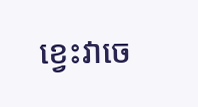ខ្វេះវាចេ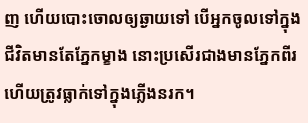ញ ហើយបោះចោលឲ្យឆ្ងាយទៅ បើអ្នកចូលទៅក្នុងជីវិតមានតែភ្នែកម្ខាង នោះប្រសើរជាងមានភ្នែកពីរ ហើយត្រូវធ្លាក់ទៅក្នុងភ្លើងនរក។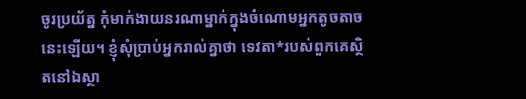ចូរប្រយ័ត្ន កុំមាក់ងាយនរណាម្នាក់ក្នុងចំណោមអ្នកតូចតាចនេះឡើយ។ ខ្ញុំសុំប្រាប់អ្នករាល់គ្នាថា ទេវតា*របស់ពួកគេស្ថិតនៅឯស្ថា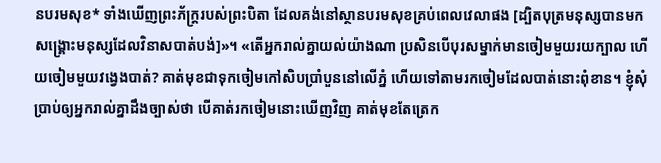នបរមសុខ* ទាំងឃើញព្រះភ័ក្ត្ររបស់ព្រះបិតា ដែលគង់នៅស្ថានបរមសុខគ្រប់ពេលវេលាផង [ដ្បិតបុត្រមនុស្សបានមកសង្គ្រោះមនុស្សដែលវិនាសបាត់បង់]»។ «តើអ្នករាល់គ្នាយល់យ៉ាងណា ប្រសិនបើបុរសម្នាក់មានចៀមមួយរយក្បាល ហើយចៀមមួយវង្វេងបាត់? គាត់មុខជាទុកចៀមកៅសិបប្រាំបួននៅលើភ្នំ ហើយទៅតាមរកចៀមដែលបាត់នោះពុំខាន។ ខ្ញុំសុំប្រាប់ឲ្យអ្នករាល់គ្នាដឹងច្បាស់ថា បើគាត់រកចៀមនោះឃើញវិញ គាត់មុខតែត្រេក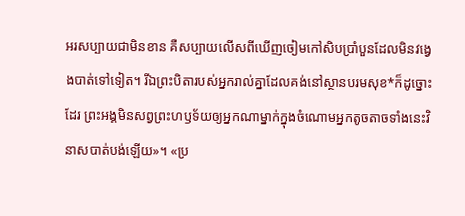អរសប្បាយជាមិនខាន គឺសប្បាយលើសពីឃើញចៀមកៅសិបប្រាំបួនដែលមិនវង្វេងបាត់ទៅទៀត។ រីឯព្រះបិតារបស់អ្នករាល់គ្នាដែលគង់នៅស្ថានបរមសុខ*ក៏ដូច្នោះដែរ ព្រះអង្គមិនសព្វព្រះហឫទ័យឲ្យអ្នកណាម្នាក់ក្នុងចំណោមអ្នកតូចតាចទាំងនេះវិនាសបាត់បង់ឡើយ»។ «ប្រ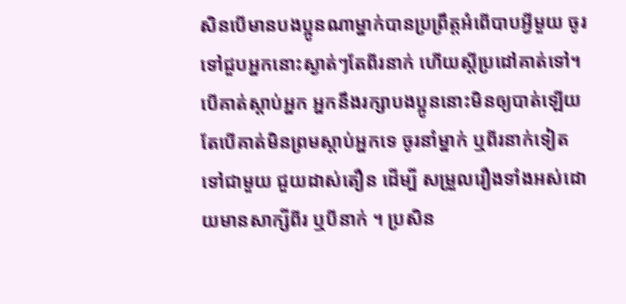សិនបើមានបងប្អូនណាម្នាក់បានប្រព្រឹត្តអំពើបាបអ្វីមួយ ចូរទៅជួបអ្នកនោះស្ងាត់ៗតែពីរនាក់ ហើយស្ដីប្រដៅគាត់ទៅ។ បើគាត់ស្ដាប់អ្នក អ្នកនឹងរក្សាបងប្អូននោះមិនឲ្យបាត់ឡើយ តែបើគាត់មិនព្រមស្ដាប់អ្នកទេ ចូរនាំម្នាក់ ឬពីរនាក់ទៀតទៅជាមួយ ជួយដាស់តឿន ដើម្បី សម្រួលរឿងទាំងអស់ដោយមានសាក្សីពីរ ឬបីនាក់ ។ ប្រសិន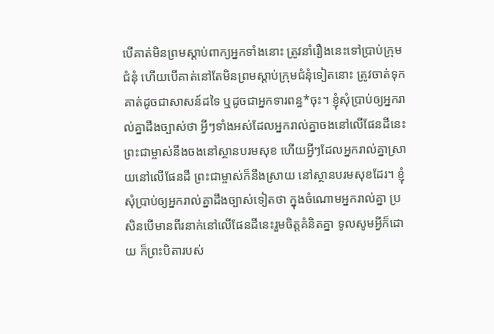បើគាត់មិនព្រមស្ដាប់ពាក្យអ្នកទាំងនោះ ត្រូវនាំរឿងនេះទៅប្រាប់ក្រុមជំនុំ ហើយបើគាត់នៅតែមិនព្រមស្ដាប់ក្រុមជំនុំទៀតនោះ ត្រូវចាត់ទុកគាត់ដូចជាសាសន៍ដទៃ ឬដូចជាអ្នកទារពន្ធ*ចុះ។ ខ្ញុំសុំប្រាប់ឲ្យអ្នករាល់គ្នាដឹងច្បាស់ថា អ្វីៗទាំងអស់ដែលអ្នករាល់គ្នាចងនៅលើផែនដីនេះ ព្រះជាម្ចាស់នឹងចងនៅស្ថានបរមសុខ ហើយអ្វីៗដែលអ្នករាល់គ្នាស្រាយនៅលើផែនដី ព្រះជាម្ចាស់ក៏នឹងស្រាយ នៅស្ថានបរមសុខដែរ។ ខ្ញុំសុំប្រាប់ឲ្យអ្នករាល់គ្នាដឹងច្បាស់ទៀតថា ក្នុងចំណោមអ្នករាល់គ្នា ប្រសិនបើមានពីរនាក់នៅលើផែនដីនេះរួមចិត្តគំនិតគ្នា ទូលសូមអ្វីក៏ដោយ ក៏ព្រះបិតារបស់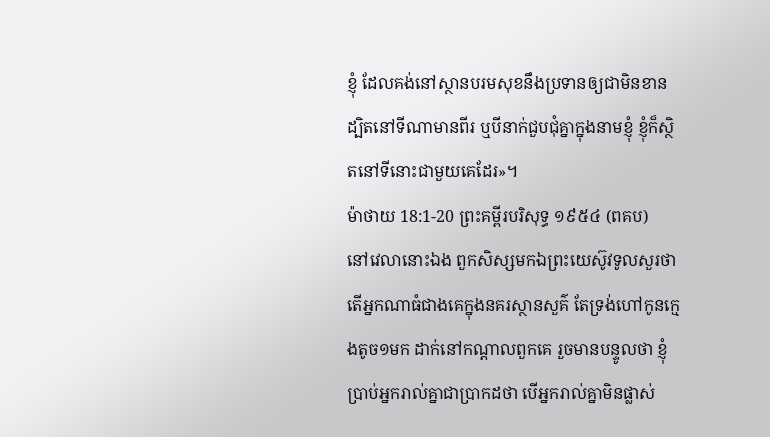ខ្ញុំ ដែលគង់នៅស្ថានបរមសុខនឹងប្រទានឲ្យជាមិនខាន ដ្បិតនៅទីណាមានពីរ ឬបីនាក់ជួបជុំគ្នាក្នុងនាមខ្ញុំ ខ្ញុំក៏ស្ថិតនៅទីនោះជាមួយគេដែរ»។
ម៉ាថាយ 18:1-20 ព្រះគម្ពីរបរិសុទ្ធ ១៩៥៤ (ពគប)
នៅវេលានោះឯង ពួកសិស្សមកឯព្រះយេស៊ូវទូលសួរថា តើអ្នកណាធំជាងគេក្នុងនគរស្ថានសួគ៌ តែទ្រង់ហៅកូនក្មេងតូច១មក ដាក់នៅកណ្តាលពួកគេ រួចមានបន្ទូលថា ខ្ញុំប្រាប់អ្នករាល់គ្នាជាប្រាកដថា បើអ្នករាល់គ្នាមិនផ្លាស់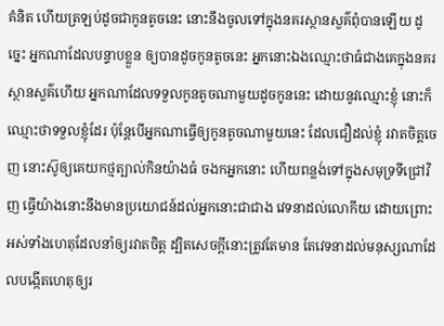គំនិត ហើយត្រឡប់ដូចជាកូនតូចនេះ នោះនឹងចូលទៅក្នុងនគរស្ថានសួគ៌ពុំបានឡើយ ដូច្នេះ អ្នកណាដែលបន្ទាបខ្លួន ឲ្យបានដូចកូនតូចនេះ អ្នកនោះឯងឈ្មោះថាធំជាងគេក្នុងនគរស្ថានសួគ៌ហើយ អ្នកណាដែលទទួលកូនតូចណាមួយដូចកូននេះ ដោយនូវឈ្មោះខ្ញុំ នោះក៏ឈ្មោះថាទទួលខ្ញុំដែរ ប៉ុន្តែបើអ្នកណាធ្វើឲ្យកូនតូចណាមួយនេះ ដែលជឿដល់ខ្ញុំ រវាតចិត្តចេញ នោះស៊ូឲ្យគេយកថ្មត្បាល់កិនយ៉ាងធំ ចងកអ្នកនោះ ហើយពន្លង់ទៅក្នុងសមុទ្រទីជ្រៅវិញ ធ្វើយ៉ាងនោះនឹងមានប្រយោជន៍ដល់អ្នកនោះជាជាង វេទនាដល់លោកីយ ដោយព្រោះអស់ទាំងហេតុដែលនាំឲ្យរវាតចិត្ត ដ្បិតសេចក្ដីនោះត្រូវតែមាន តែវេទនាដល់មនុស្សណាដែលបង្កើតហេតុឲ្យរ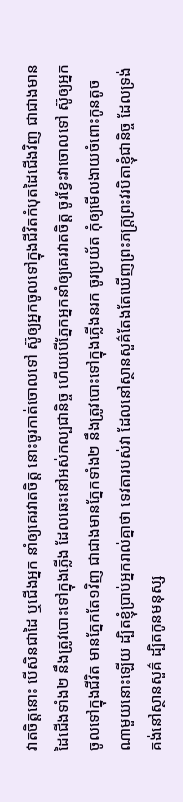វាតចិត្តនោះ បើសិនជាដៃ ឬជើងអ្នក នាំឲ្យគេរវាតចិត្ត នោះចូរកាត់ចោលទៅ ស៊ូឲ្យអ្នកចូលទៅក្នុងជីវិតកំបុតដៃជើងវិញ ជាជាងមានដៃជើងទាំង២ នឹងត្រូវបោះទៅក្នុងភ្លើង ដែលឆេះនៅអស់កល្បជានិច្ច ហើយបើភ្នែកអ្នកនាំឲ្យគេរវាតចិត្ត ចូរខ្វែះវាចោលទៅ ស៊ូឲ្យអ្នកចូលទៅក្នុងជីវិត មានភ្នែកតែ១វិញ ជាជាងមានភ្នែកទាំង២ នឹងត្រូវបោះទៅក្នុងភ្លើងនរក ចូរប្រយ័ត កុំឲ្យមើលងាយចំពោះកូនតូចណាមួយនោះឡើយ ដ្បិតខ្ញុំប្រាប់អ្នករាល់គ្នាថា ទេវតារបស់វា ដែលនៅស្ថានសួគ៌តែងតែឃើញព្រះភក្ត្រព្រះវរបិតាខ្ញុំជានិច្ច ដែលទ្រង់គង់នៅស្ថានសួគ៌ ដ្បិតកូនមនុស្ស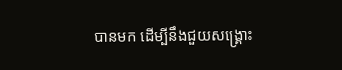បានមក ដើម្បីនឹងជួយសង្គ្រោះ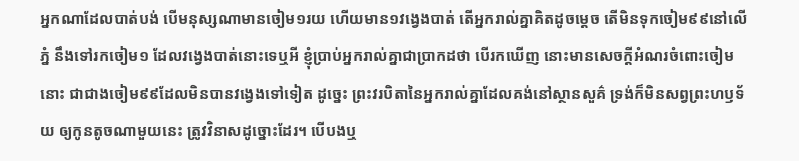អ្នកណាដែលបាត់បង់ បើមនុស្សណាមានចៀម១រយ ហើយមាន១វង្វេងបាត់ តើអ្នករាល់គ្នាគិតដូចម្តេច តើមិនទុកចៀម៩៩នៅលើភ្នំ នឹងទៅរកចៀម១ ដែលវង្វេងបាត់នោះទេឬអី ខ្ញុំប្រាប់អ្នករាល់គ្នាជាប្រាកដថា បើរកឃើញ នោះមានសេចក្ដីអំណរចំពោះចៀមនោះ ជាជាងចៀម៩៩ដែលមិនបានវង្វេងទៅទៀត ដូច្នេះ ព្រះវរបិតានៃអ្នករាល់គ្នាដែលគង់នៅស្ថានសួគ៌ ទ្រង់ក៏មិនសព្វព្រះហឫទ័យ ឲ្យកូនតូចណាមួយនេះ ត្រូវវិនាសដូច្នោះដែរ។ បើបងឬ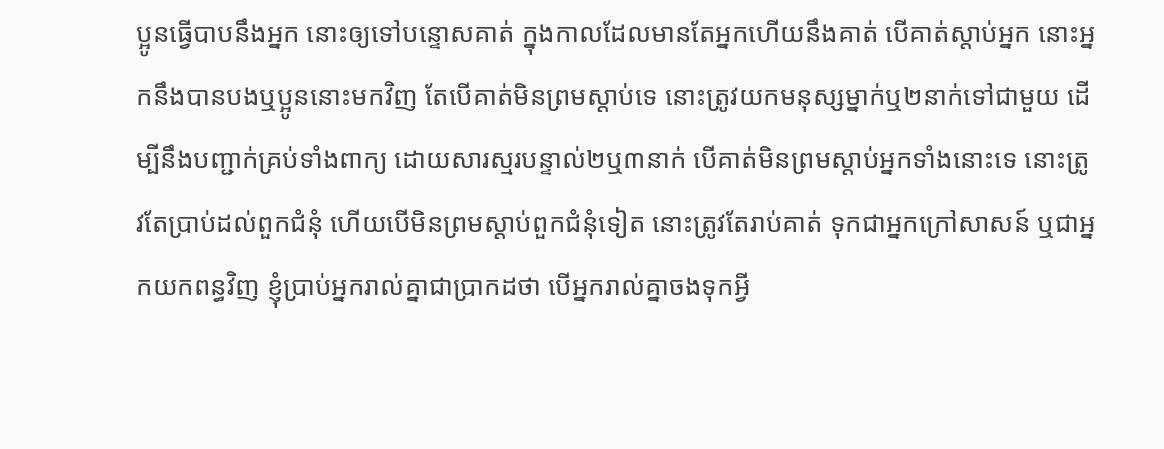ប្អូនធ្វើបាបនឹងអ្នក នោះឲ្យទៅបន្ទោសគាត់ ក្នុងកាលដែលមានតែអ្នកហើយនឹងគាត់ បើគាត់ស្តាប់អ្នក នោះអ្នកនឹងបានបងឬប្អូននោះមកវិញ តែបើគាត់មិនព្រមស្តាប់ទេ នោះត្រូវយកមនុស្សម្នាក់ឬ២នាក់ទៅជាមួយ ដើម្បីនឹងបញ្ជាក់គ្រប់ទាំងពាក្យ ដោយសារស្មរបន្ទាល់២ឬ៣នាក់ បើគាត់មិនព្រមស្តាប់អ្នកទាំងនោះទេ នោះត្រូវតែប្រាប់ដល់ពួកជំនុំ ហើយបើមិនព្រមស្តាប់ពួកជំនុំទៀត នោះត្រូវតែរាប់គាត់ ទុកជាអ្នកក្រៅសាសន៍ ឬជាអ្នកយកពន្ធវិញ ខ្ញុំប្រាប់អ្នករាល់គ្នាជាប្រាកដថា បើអ្នករាល់គ្នាចងទុកអ្វី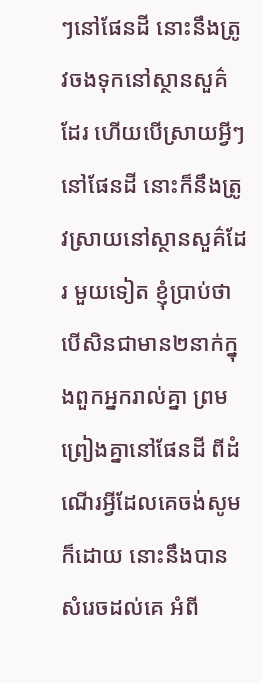ៗនៅផែនដី នោះនឹងត្រូវចងទុកនៅស្ថានសួគ៌ដែរ ហើយបើស្រាយអ្វីៗនៅផែនដី នោះក៏នឹងត្រូវស្រាយនៅស្ថានសួគ៌ដែរ មួយទៀត ខ្ញុំប្រាប់ថា បើសិនជាមាន២នាក់ក្នុងពួកអ្នករាល់គ្នា ព្រមព្រៀងគ្នានៅផែនដី ពីដំណើរអ្វីដែលគេចង់សូមក៏ដោយ នោះនឹងបានសំរេចដល់គេ អំពី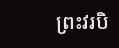ព្រះវរបិ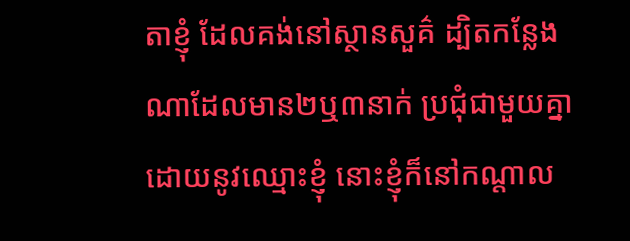តាខ្ញុំ ដែលគង់នៅស្ថានសួគ៌ ដ្បិតកន្លែងណាដែលមាន២ឬ៣នាក់ ប្រជុំជាមួយគ្នា ដោយនូវឈ្មោះខ្ញុំ នោះខ្ញុំក៏នៅកណ្តាល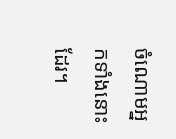ចំណោមអ្នកទាំងនោះដែរ។